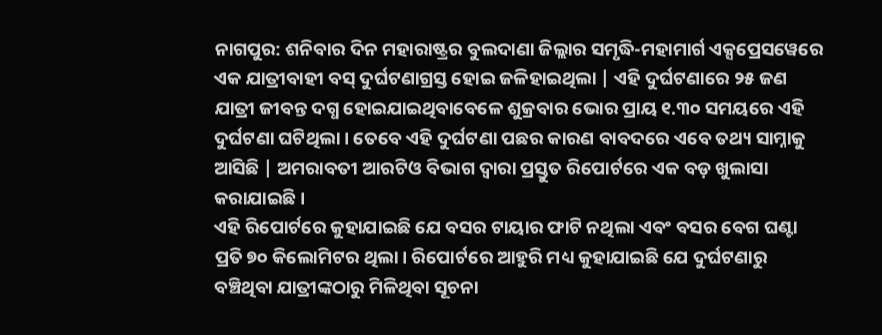ନାଗପୁର: ଶନିବାର ଦିନ ମହାରାଷ୍ଟ୍ରର ବୁଲଦାଣା ଜିଲ୍ଲାର ସମୃଦ୍ଧି-ମହାମାର୍ଗ ଏକ୍ସପ୍ରେସୱେରେ ଏକ ଯାତ୍ରୀବାହୀ ବସ୍ ଦୁର୍ଘଟଣାଗ୍ରସ୍ତ ହୋଇ ଜଳିହାଇଥିଲା | ଏହି ଦୁର୍ଘଟଣାରେ ୨୫ ଜଣ ଯାତ୍ରୀ ଜୀବନ୍ତ ଦଗ୍ଧ ହୋଇଯାଇଥିବାବେଳେ ଶୁକ୍ରବାର ଭୋର ପ୍ରାୟ ୧.୩୦ ସମୟରେ ଏହି ଦୁର୍ଘଟଣା ଘଟିଥିଲା। ତେବେ ଏହି ଦୁର୍ଘଟଣା ପଛର କାରଣ ବାବଦରେ ଏବେ ତଥ୍ୟ ସାମ୍ନାକୁ ଆସିଛି | ଅମରାବତୀ ଆରଟିଓ ବିଭାଗ ଦ୍ୱାରା ପ୍ରସ୍ତୁତ ରିପୋର୍ଟରେ ଏକ ବଡ଼ ଖୁଲାସା କରାଯାଇଛି।
ଏହି ରିପୋର୍ଟରେ କୁହାଯାଇଛି ଯେ ବସର ଟାୟାର ଫାଟି ନଥିଲା ଏବଂ ବସର ବେଗ ଘଣ୍ଟା ପ୍ରତି ୭୦ କିଲୋମିଟର ଥିଲା। ରିପୋର୍ଟରେ ଆହୁରି ମଧ୍ୟ କୁହାଯାଇଛି ଯେ ଦୁର୍ଘଟଣାରୁ ବଞ୍ଚିଥିବା ଯାତ୍ରୀଙ୍କଠାରୁ ମିଳିଥିବା ସୂଚନା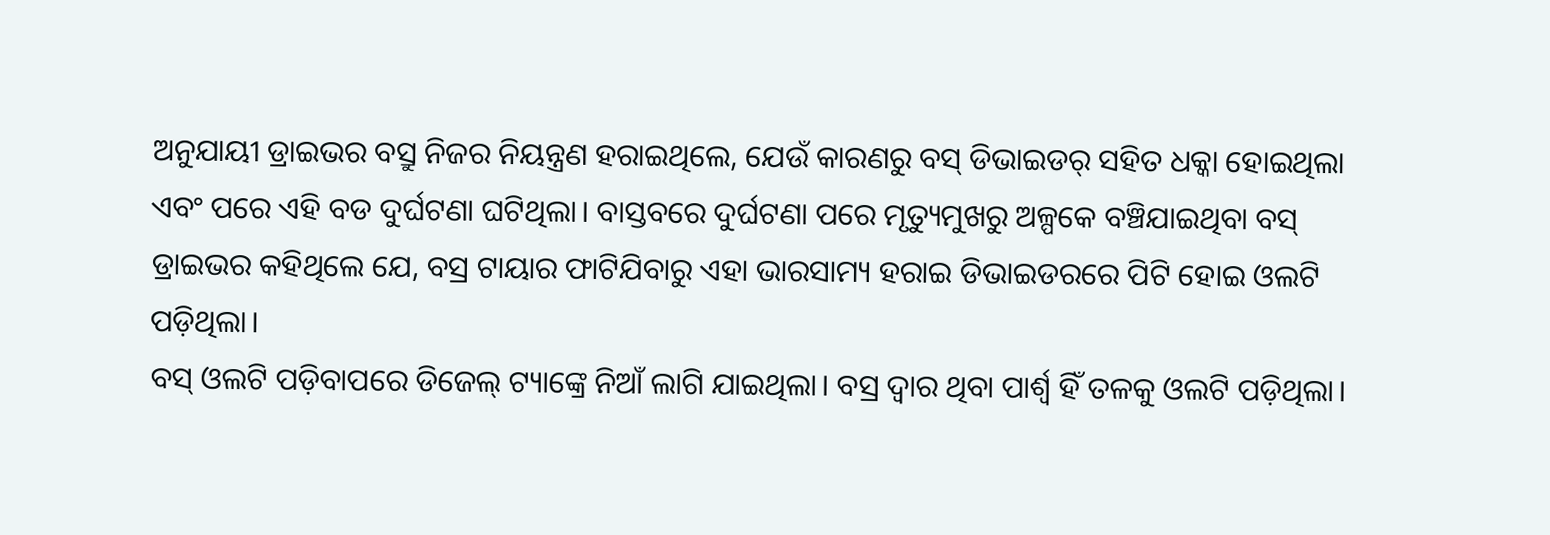ଅନୁଯାୟୀ ଡ୍ରାଇଭର ବସ୍ରୁ ନିଜର ନିୟନ୍ତ୍ରଣ ହରାଇଥିଲେ, ଯେଉଁ କାରଣରୁ ବସ୍ ଡିଭାଇଡର୍ ସହିତ ଧକ୍କା ହୋଇଥିଲା ଏବଂ ପରେ ଏହି ବଡ ଦୁର୍ଘଟଣା ଘଟିଥିଲା। ବାସ୍ତବରେ ଦୁର୍ଘଟଣା ପରେ ମୃତ୍ୟୁମୁଖରୁ ଅଳ୍ପକେ ବଞ୍ଚିଯାଇଥିବା ବସ୍ ଡ୍ରାଇଭର କହିଥିଲେ ଯେ, ବସ୍ର ଟାୟାର ଫାଟିଯିବାରୁ ଏହା ଭାରସାମ୍ୟ ହରାଇ ଡିଭାଇଡରରେ ପିଟି ହୋଇ ଓଲଟି ପଡ଼ିଥିଲା।
ବସ୍ ଓଲଟି ପଡ଼ିବାପରେ ଡିଜେଲ୍ ଟ୍ୟାଙ୍କ୍ରେ ନିଆଁ ଲାଗି ଯାଇଥିଲା। ବସ୍ର ଦ୍ବାର ଥିବା ପାର୍ଶ୍ବ ହିଁ ତଳକୁ ଓଲଟି ପଡ଼ିଥିଲା।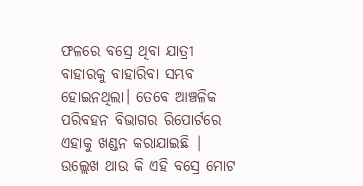ଫଳରେ ବସ୍ରେ ଥିବା ଯାତ୍ରୀ ବାହାରକୁ ବାହାରିବା ସମ୍ଭବ ହୋଇନଥିଲା। ତେବେ ଆଞ୍ଚଳିକ ପରିବହନ ବିଭାଗର ରିପୋର୍ଟରେ ଏହାକୁ ଖଣ୍ଡନ କରାଯାଇଛି | ଉଲ୍ଲେଖ ଥାଉ କି ଏହି ବସ୍ରେ ମୋଟ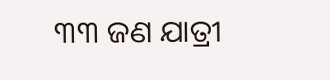୩୩ ଜଣ ଯାତ୍ରୀ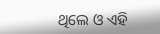ଥିଲେ ଓ ଏହି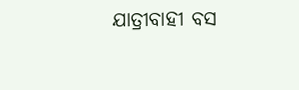ଯାତ୍ରୀବାହୀ ବସ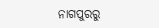ନାଗପୁରରୁ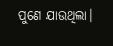ପୁଣେ ଯାଉଥିଲା।